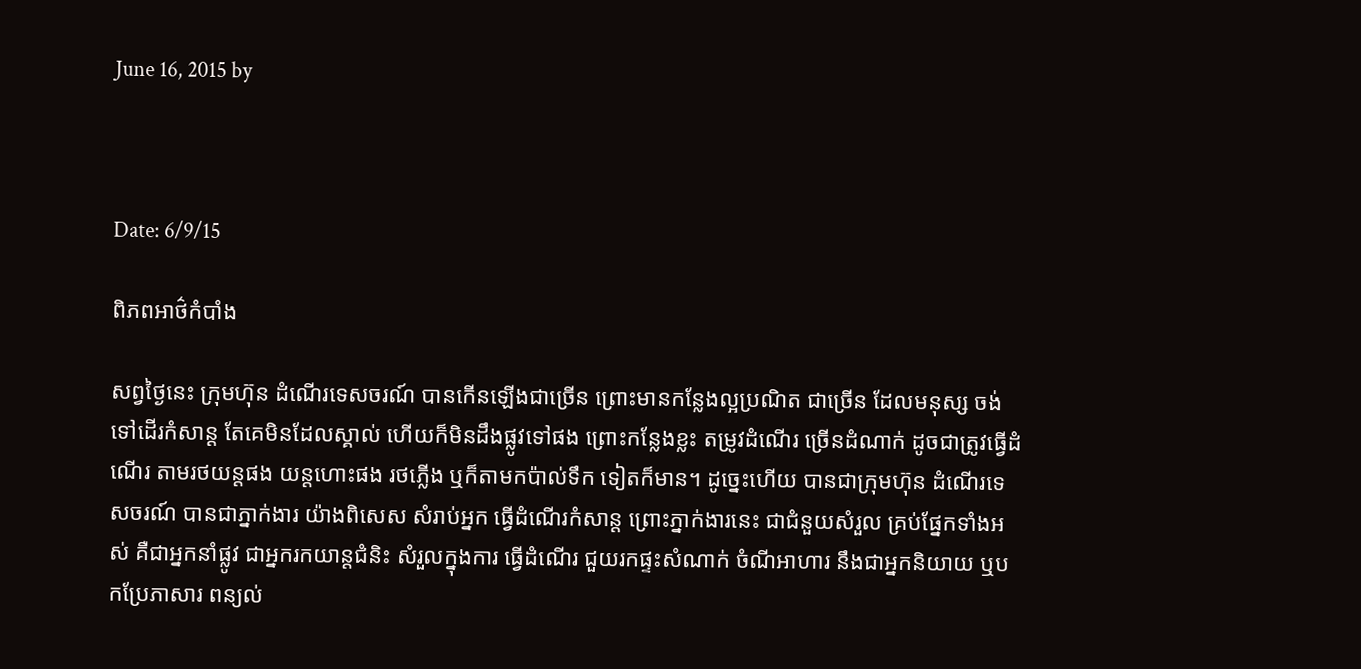June 16, 2015 by



Date: 6/9/15

ពិភពអាថ៌កំបាំង

សព្វថ្ងៃនេះ ក្រុមហ៊ុន ដំណើរទេសចរណ៍ បានកើនឡើងជាច្រើន ព្រោះមានកន្លែងល្អប្រណិត ជាច្រើន ដែលមនុស្ស ចង់ទៅដើរកំសាន្ដ តែគេមិនដែលស្គាល់ ហើយក៏មិនដឹងផ្លូវទៅផង ព្រោះកន្លែងខ្លះ តម្រូវដំណើរ ច្រើនដំណាក់ ដូចជាត្រូវធ្វើដំណើរ តាមរថយន្ដផង យន្ដហោះផង រថភ្លើង ឬក៏តាមកប៉ាល់ទឹក ទៀតក៏មាន។ ដូច្នេះហើយ បានជាក្រុមហ៊ុន ដំណើរទេសចរណ៍ បានជាភ្នាក់ងារ យ៉ាងពិសេស សំរាប់អ្នក ធ្វើដំណើរកំសាន្ដ ព្រោះភ្នាក់ងារនេះ ជាជំនួយសំរួល គ្រប់ផ្នែកទាំងអស់ គឺជាអ្នកនាំផ្លូវ ជាអ្នករកយាន្ដជំនិះ សំរួលក្នុងការ ធ្វើដំណើរ ជួយរកផ្ទះសំណាក់ ចំណីអាហារ នឹងជាអ្នកនិយាយ ឬបកប្រែភាសារ ពន្យល់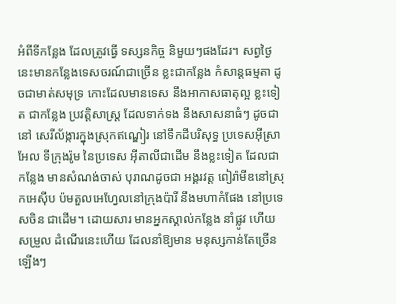អំពីទីកន្លែង ដែលត្រូវធ្វើ ទស្សនកិច្ច និមួយៗផងដែរ។ សព្វថ្ងៃនេះមានកន្លែងទេសចរណ៍ជាច្រើន ខ្លះជាកន្លែង កំសាន្ដធម្មតា ដូចជាមាត់សមុទ្រ កោះដែលមានទេស នឹងអាកាសធាតុល្អ ខ្លះទៀត ជាកន្លែង ប្រវត្ដិសាស្រ្ដ ដែលទាក់ទង នឹងសាសនាធំៗ ដូចជានៅ សេរីល័ង្ការក្នុងស្រុកឥណ្ឌៀរ នៅទឹកដីបរិសុទ្ធ ប្រទេសអ៊ីស្រាអែល ទីក្រុងរ៉ូម នៃប្រទេស អ៊ីតាលីជាដើម នឹងខ្លះទៀត ដែលជាកន្លែង មានសំណង់ចាស់ បុរាណដូចជា អង្គរវត្ដ ពៀរ៉ាមីឌនៅស្រុកអេស៊ីប ប៉មតួលអេហ្វែលនៅក្រុងប៉ារី នឹងមហាកំផែង នៅប្រទេសចិន ជាដើម។ ដោយសារ មានអ្នកស្គាល់កន្លែង នាំផ្លូវ ហើយសម្រួល ដំណើរនេះហើយ ដែលនាំឱ្យមាន មនុស្សកាន់តែច្រើនឡើងៗ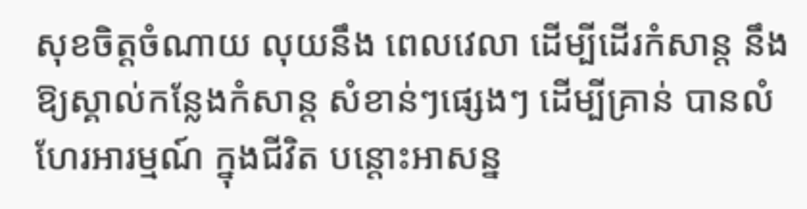សុខចិត្ដចំណាយ លុយនឹង ពេលវេលា ដើម្បីដើរកំសាន្ដ នឹងឱ្យស្គាល់កន្លែងកំសាន្ដ សំខាន់ៗផ្សេងៗ ដើម្បីគ្រាន់ បានលំហែរអារម្មណ៍ ក្នុងជីវិត បន្ដោះអាសន្ន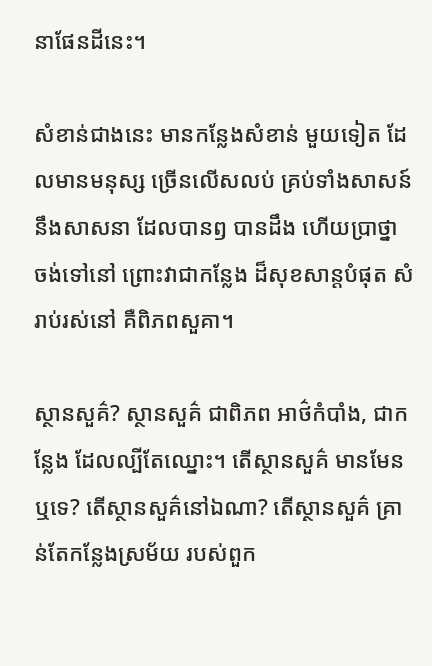នាផែនដីនេះ។

សំខាន់ជាងនេះ មានកន្លែងសំខាន់ មួយទៀត ដែលមានមនុស្ស ច្រើនលើសលប់ គ្រប់ទាំងសាសន៍ នឹងសាសនា ដែលបានឭ បានដឹង ហើយប្រាថ្នា ចង់ទៅនៅ ព្រោះវាជាកន្លែង ដ៏សុខសាន្ដបំផុត សំរាប់រស់នៅ គឺពិភពសួគា។

ស្ថានសួគ៌? ស្ថានសួគ៌ ជាពិភព អាថ៌កំបាំង, ជាកន្លែង ដែលល្បីតែឈ្នោះ។ តើស្ថានសួគ៌ មានមែនឬទេ? តើស្ថានសួគ៌នៅឯណា? តើស្ថានសួគ៌ គ្រាន់តែកន្លែងស្រម័យ របស់ពួក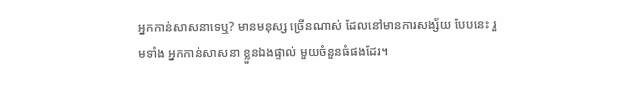អ្នកកាន់សាសនាទេឬ? មានមនុស្ស ច្រើនណាស់ ដែលនៅមានការសង្ស័យ បែបនេះ រួមទាំង អ្នកកាន់សាសនា ខ្លួនឯងផ្ទាល់ មួយចំនួនធំផងដែរ។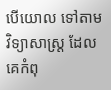បើយោល ទៅតាម វិទ្យាសាស្រ្ដ ដែលគេកំពុ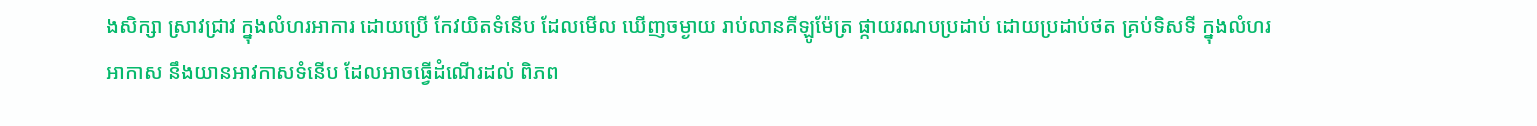ងសិក្សា ស្រាវជ្រាវ ក្នុងលំហរអាការ ដោយប្រើ កែវយិតទំនើប ដែលមើល ឃើញចម្ងាយ រាប់លានគីឡូម៉ែត្រ ផ្កាយរណបប្រដាប់ ដោយប្រដាប់ថត គ្រប់ទិសទី ក្នុងលំហរអាកាស នឹងយានអាវកាសទំនើប ដែលអាចធ្វើដំណើរដល់ ពិភព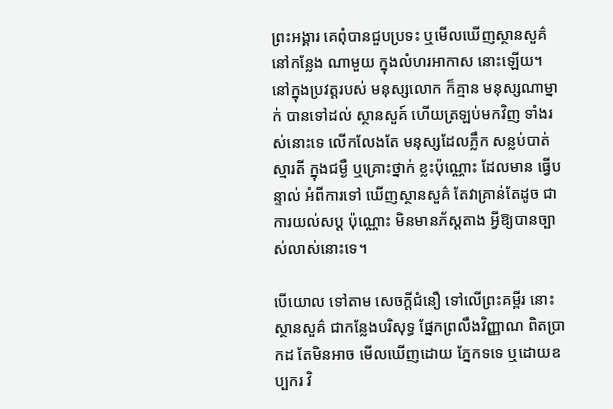ព្រះអង្គារ គេពុំបានជួបប្រទះ ឬមើលឃើញស្ថានសួគ៌ នៅកន្លែង ណាមួយ ក្នុងលំហរអាកាស នោះឡើយ។ នៅក្នុងប្រវត្ដរបស់ មនុស្សលោក ក៏គ្មាន មនុស្សណាម្នាក់ បានទៅដល់ ស្ថានសួគ៍ ហើយត្រឡប់មកវិញ ទាំងរស់នោះទេ លើកលែងតែ មនុស្សដែលភ្លឹក សន្លប់បាត់ស្មារតី ក្នុងជម្ងឺ ឬគ្រោះថ្នាក់ ខ្លះប៉ុណ្ណោះ ដែលមាន ធ្វើបន្ទាល់ អំពីការទៅ ឃើញស្ថានសួគ៌ តែវាគ្រាន់តែដូច ជាការយល់សប្ដ ប៉ុណ្ណោះ មិនមានភ័ស្ដតាង អ្វីឱ្យបានច្បាស់លាស់នោះទេ។

បើយោល ទៅតាម សេចក្ដីជំនឿ ទៅលើព្រះគម្ពីរ នោះស្ថានសួគ៌ ជាកន្លែងបរិសុទ្ធ ផ្នែកព្រលឹងវិញ្ញាណ ពិតប្រាកដ តែមិនអាច មើលឃើញដោយ ភ្នែកទទេ ឬដោយឧប្បករ វិ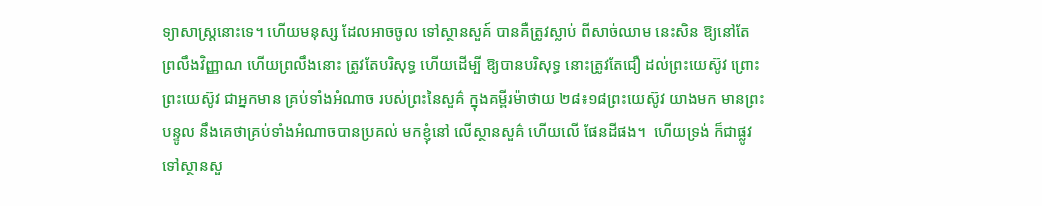ទ្យាសាស្រ្ដនោះទេ។ ហើយមនុស្ស ដែលអាចចូល ទៅស្ថានសួគ៍ បានគឺត្រូវស្លាប់ ពីសាច់ឈាម នេះសិន ឱ្យនៅតែ ព្រលឹងវិញ្ញាណ ហើយព្រលឹងនោះ ត្រូវតែបរិសុទ្ធ ហើយដើម្បី ឱ្យបានបរិសុទ្ធ នោះត្រូវតែជឿ ដល់ព្រះយេស៊ូវ ព្រោះព្រះយេស៊ូវ ជាអ្នកមាន គ្រប់ទាំងអំណាច របស់ព្រះនៃសួគ៌ ក្នុងគម្ពីរម៉ាថាយ ២៨៖១៨ព្រះយេស៊ូវ យាងមក មានព្រះបន្ទូល នឹងគេថាគ្រប់ទាំងអំណាចបានប្រគល់ មកខ្ញុំនៅ លើស្ថានសួគ៌ ហើយលើ ផែនដីផង។  ហើយទ្រង់ ក៏ជាផ្លូវ ទៅស្ថានសួ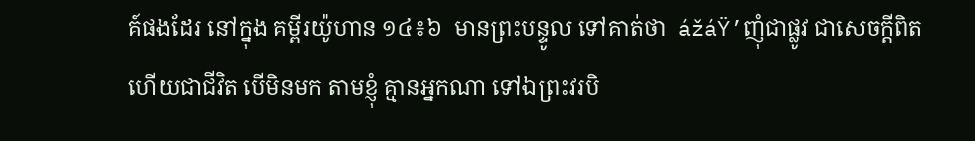គ៍ផងដែរ នៅក្នុង គម្ពីរយ៉ូហាន ១៤៖៦  មានព្រះបន្ទូល ទៅគាត់ថា  ážáŸ’ញុំជាផ្លូវ ជាសេចក្តីពិត ហើយជាជីវិត បើមិនមក តាមខ្ញុំ គ្មានអ្នកណា ទៅឯព្រះវរបិ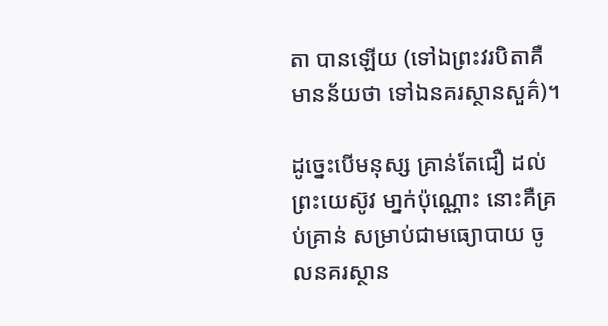តា បានឡើយ (ទៅឯព្រះវរបិតាគឺមានន័យថា ទៅឯនគរស្ថានសួគ៌)។

ដូច្នេះបើមនុស្ស គ្រាន់តែជឿ ដល់ព្រះយេស៊ូវ មា្នក់ប៉ុណ្ណោះ នោះគឺគ្រប់គ្រាន់ សម្រាប់ជាមធ្យោបាយ ចូលនគរស្ថាន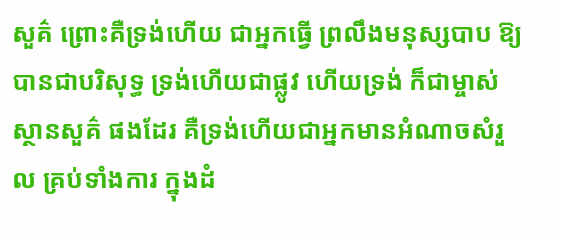សួគ៌ ព្រោះគឺទ្រង់ហើយ ជាអ្នកធ្វើ ព្រលឹងមនុស្សបាប ឱ្យបានជាបរិសុទ្ធ ទ្រង់ហើយជាផ្លូវ ហើយទ្រង់ ក៏ជាម្ចាស់ ស្ថានសួគ៌ ផងដែរ គឺទ្រង់ហើយជាអ្នកមានអំណាចសំរួល គ្រប់ទាំងការ ក្នុងដំ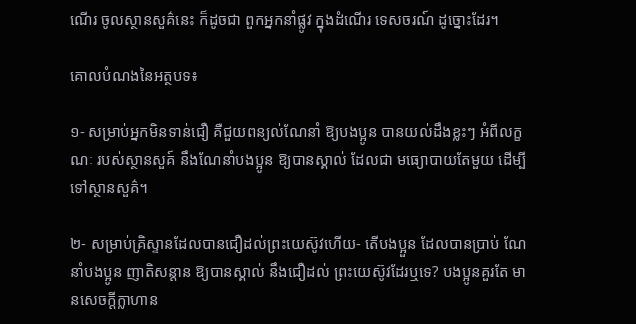ណើរ ចូលស្ថានសួគ៌នេះ ក៏ដូចជា ពួកអ្នកនាំផ្លូវ ក្នុងដំណើរ ទេសចរណ៍ ដូច្នោះដែរ។

គោលបំណងនៃអត្ថបទ៖

១- សម្រាប់អ្នកមិនទាន់ជឿ គឺជួយពន្យល់ណែនាំ ឱ្យបងប្អូន បានយល់ដឹងខ្លះៗ អំពីលក្ខណៈ របស់ស្ថានសួគ៍ នឹងណែនាំបងប្អូន ឱ្យបានស្គាល់ ដែលជា មធ្យោបាយតែមួយ ដើម្បីទៅស្ថានសួគ៌។

២- សម្រាប់គ្រិស្ទានដែលបានជឿដល់ព្រះយេស៊ូវហើយ- តើបងប្អួន ដែលបានប្រាប់ ណែនាំបងប្អូន ញាតិសន្ដាន ឱ្យបានស្គាល់ នឹងជឿដល់ ព្រះយេស៊ូវដែរឬទេ? បងប្អូនគួរតែ មានសេចក្ដីក្លាហាន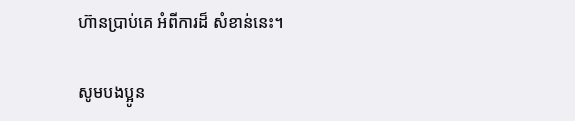ហ៊ានប្រាប់គេ អំពីការដ៏ សំខាន់នេះ។

សូមបងប្អូន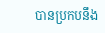បានប្រកបនឹង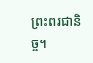ព្រះពរជានិច្ច។